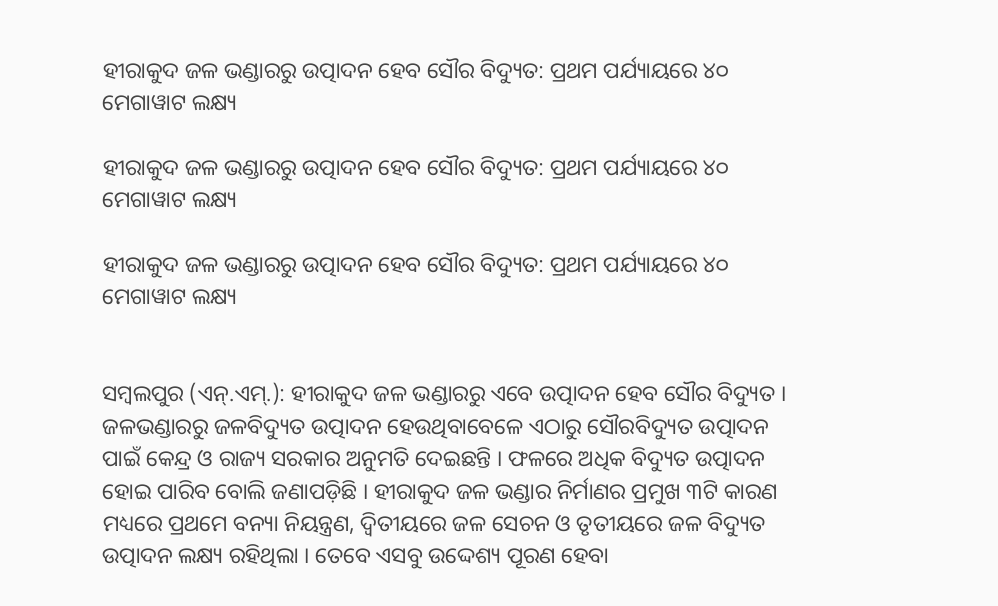ହୀରାକୁଦ ଜଳ ଭଣ୍ଡାରରୁ ଉତ୍ପାଦନ ହେବ ସୌର ବିଦ୍ୟୁତ: ପ୍ରଥମ ପର୍ଯ୍ୟାୟରେ ୪୦ ମେଗାୱାଟ ଲକ୍ଷ୍ୟ

ହୀରାକୁଦ ଜଳ ଭଣ୍ଡାରରୁ ଉତ୍ପାଦନ ହେବ ସୌର ବିଦ୍ୟୁତ: ପ୍ରଥମ ପର୍ଯ୍ୟାୟରେ ୪୦ ମେଗାୱାଟ ଲକ୍ଷ୍ୟ

ହୀରାକୁଦ ଜଳ ଭଣ୍ଡାରରୁ ଉତ୍ପାଦନ ହେବ ସୌର ବିଦ୍ୟୁତ: ପ୍ରଥମ ପର୍ଯ୍ୟାୟରେ ୪୦ ମେଗାୱାଟ ଲକ୍ଷ୍ୟ


ସମ୍ୱଲପୁର (ଏନ୍‌.ଏମ୍‌.): ହୀରାକୁଦ ଜଳ ଭଣ୍ଡାରରୁ ଏବେ ଉତ୍ପାଦନ ହେବ ସୌର ବିଦ୍ୟୁତ । ଜଳଭଣ୍ଡାରରୁ ଜଳବିଦ୍ୟୁତ ଉତ୍ପାଦନ ହେଉଥିବାବେଳେ ଏଠାରୁ ସୌରବିଦ୍ୟୁତ ଉତ୍ପାଦନ ପାଇଁ କେନ୍ଦ୍ର ଓ ରାଜ୍ୟ ସରକାର ଅନୁମତି ଦେଇଛନ୍ତି । ଫଳରେ ଅଧିକ ବିଦ୍ୟୁତ ଉତ୍ପାଦନ ହୋଇ ପାରିବ ବୋଲି ଜଣାପଡ଼ିଛି । ହୀରାକୁଦ ଜଳ ଭଣ୍ଡାର ନିର୍ମାଣର ପ୍ରମୁଖ ୩ଟି କାରଣ ମଧ୍ୟରେ ପ୍ରଥମେ ବନ୍ୟା ନିୟନ୍ତ୍ରଣ, ଦ୍ୱିତୀୟରେ ଜଳ ସେଚନ ଓ ତୃତୀୟରେ ଜଳ ବିଦ୍ୟୁତ ଉତ୍ପାଦନ ଲକ୍ଷ୍ୟ ରହିଥିଲା । ତେବେ ଏସବୁ ଉଦ୍ଦେଶ୍ୟ ପୂରଣ ହେବା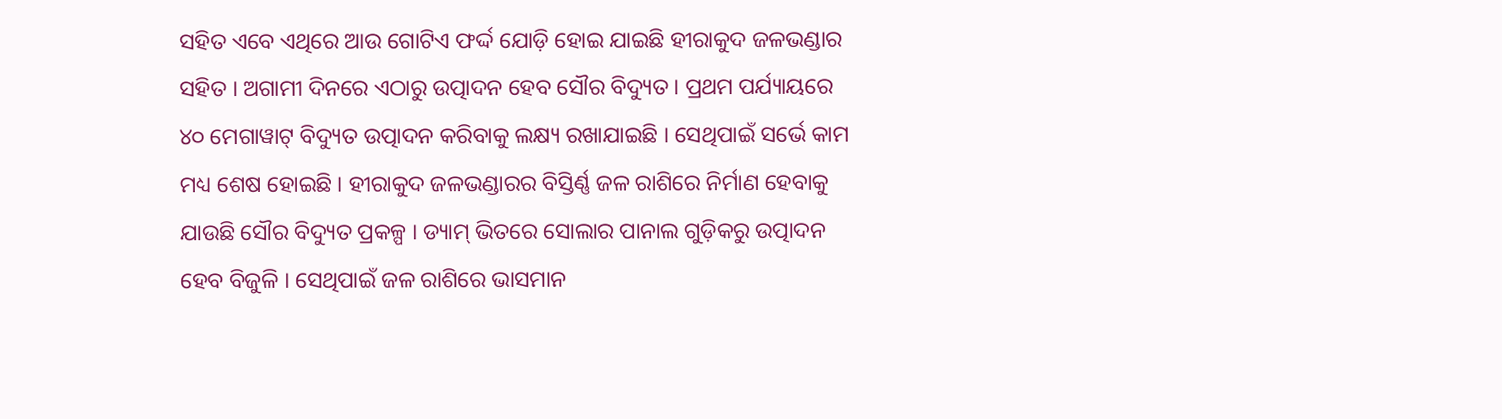ସହିତ ଏବେ ଏଥିରେ ଆଉ ଗୋଟିଏ ଫର୍ଦ୍ଦ ଯୋଡ଼ି ହୋଇ ଯାଇଛି ହୀରାକୁଦ ଜଳଭଣ୍ଡାର ସହିତ । ଅଗାମୀ ଦିନରେ ଏଠାରୁ ଉତ୍ପାଦନ ହେବ ସୌର ବିଦ୍ୟୁତ । ପ୍ରଥମ ପର୍ଯ୍ୟାୟରେ ୪୦ ମେଗାୱାଟ୍ ବିଦ୍ୟୁତ ଉତ୍ପାଦନ କରିବାକୁ ଲକ୍ଷ୍ୟ ରଖାଯାଇଛି । ସେଥିପାଇଁ ସର୍ଭେ କାମ ମଧ୍ୟ ଶେଷ ହୋଇଛି । ହୀରାକୁଦ ଜଳଭଣ୍ଡାରର ବିସ୍ତିର୍ଣ୍ଣ ଜଳ ରାଶିରେ ନିର୍ମାଣ ହେବାକୁ ଯାଉଛି ସୌର ବିଦ୍ୟୁତ ପ୍ରକଳ୍ପ । ଡ୍ୟାମ୍ ଭିତରେ ସୋଲାର ପାନାଲ ଗୁଡ଼ିକରୁ ଉତ୍ପାଦନ ହେବ ବିଜୁଳି । ସେଥିପାଇଁ ଜଳ ରାଶିରେ ଭାସମାନ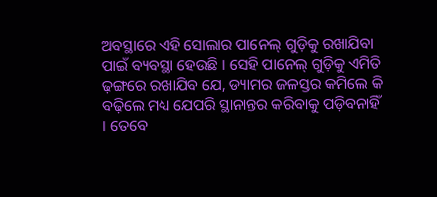ଅବସ୍ଥାରେ ଏହି ସୋଲାର ପାନେଲ୍ ଗୁଡ଼ିକୁ ରଖାଯିବା ପାଇଁ ବ୍ୟବସ୍ଥା ହେଉଛି । ସେହି ପାନେଲ୍ ଗୁଡ଼ିକୁ ଏମିତି ଢ଼ଙ୍ଗରେ ରଖାଯିବ ଯେ, ଡ୍ୟାମର ଜଳସ୍ତର କମିଲେ କି ବଢ଼ିଲେ ମଧ୍ୟ ଯେପରି ସ୍ଥାନାନ୍ତର କରିବାକୁ ପଡ଼ିବନାହିଁ । ତେବେ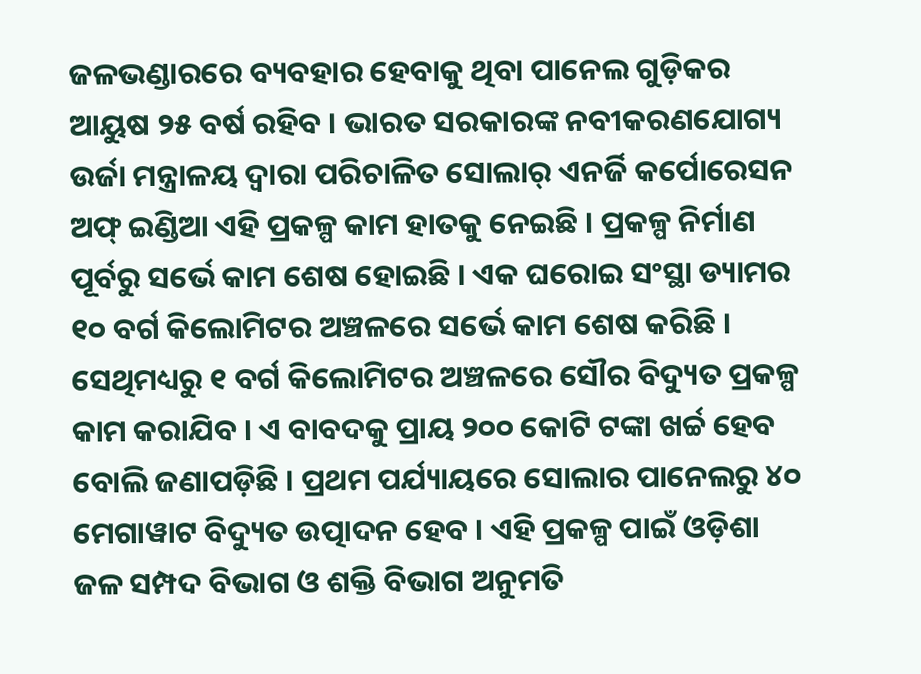ଜଳଭଣ୍ଡାରରେ ବ୍ୟବହାର ହେବାକୁ ଥିବା ପାନେଲ ଗୁଡ଼ିକର ଆୟୁଷ ୨୫ ବର୍ଷ ରହିବ । ଭାରତ ସରକାରଙ୍କ ନବୀକରଣଯୋଗ୍ୟ ଉର୍ଜା ମନ୍ତ୍ରାଳୟ ଦ୍ୱାରା ପରିଚାଳିତ ସୋଲାର୍ ଏନର୍ଜି କର୍ପୋରେସନ ଅଫ୍ ଇଣ୍ଡିଆ ଏହି ପ୍ରକଳ୍ପ କାମ ହାତକୁ ନେଇଛି । ପ୍ରକଳ୍ପ ନିର୍ମାଣ ପୂର୍ବରୁ ସର୍ଭେ କାମ ଶେଷ ହୋଇଛି । ଏକ ଘରୋଇ ସଂସ୍ଥା ଡ୍ୟାମର ୧୦ ବର୍ଗ କିଲୋମିଟର ଅଞ୍ଚଳରେ ସର୍ଭେ କାମ ଶେଷ କରିଛି । ସେଥିମଧ୍ୟରୁ ୧ ବର୍ଗ କିଲୋମିଟର ଅଞ୍ଚଳରେ ସୌର ବିଦ୍ୟୁତ ପ୍ରକଳ୍ପ କାମ କରାଯିବ । ଏ ବାବଦକୁ ପ୍ରାୟ ୨୦୦ କୋଟି ଟଙ୍କା ଖର୍ଚ୍ଚ ହେବ ବୋଲି ଜଣାପଡ଼ିଛି । ପ୍ରଥମ ପର୍ଯ୍ୟାୟରେ ସୋଲାର ପାନେଲରୁ ୪୦ ମେଗାୱାଟ ବିଦ୍ୟୁତ ଉତ୍ପାଦନ ହେବ । ଏହି ପ୍ରକଳ୍ପ ପାଇଁ ଓଡ଼ିଶା ଜଳ ସମ୍ପଦ ବିଭାଗ ଓ ଶକ୍ତି ବିଭାଗ ଅନୁମତି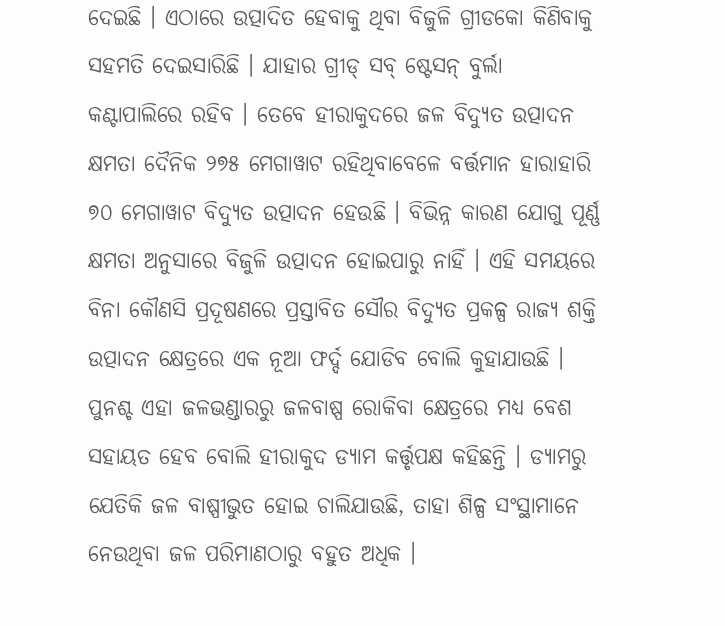ଦେଇଛି । ଏଠାରେ ଉତ୍ପାଦିତ ହେବାକୁ ଥିବା ବିଜୁଳି ଗ୍ରୀଡକୋ କିଣିବାକୁ ସହମତି ଦେଇସାରିଛି । ଯାହାର ଗ୍ରୀଡ୍ ସବ୍ ଷ୍ଟେସନ୍ ବୁର୍ଲା କଣ୍ଟାପାଲିରେ ରହିବ । ତେବେ ହୀରାକୁଦରେ ଜଳ ବିଦ୍ୟୁତ ଉତ୍ପାଦନ କ୍ଷମତା ଦୈନିକ ୨୭୫ ମେଗାୱାଟ ରହିଥିବାବେଳେ ବର୍ତ୍ତମାନ ହାରାହାରି ୭୦ ମେଗାୱାଟ ବିଦ୍ୟୁତ ଉତ୍ପାଦନ ହେଉଛି । ବିଭିନ୍ନ କାରଣ ଯୋଗୁ ପୂର୍ଣ୍ଣ କ୍ଷମତା ଅନୁସାରେ ବିଜୁଳି ଉତ୍ପାଦନ ହୋଇପାରୁ ନାହିଁ । ଏହି ସମୟରେ ବିନା କୌଣସି ପ୍ରଦୂଷଣରେ ପ୍ରସ୍ତାବିତ ସୌର ବିଦ୍ୟୁତ ପ୍ରକଳ୍ପ ରାଜ୍ୟ ଶକ୍ତି ଉତ୍ପାଦନ କ୍ଷେତ୍ରରେ ଏକ ନୂଆ ଫର୍ଦ୍ଦ ଯୋଡିବ ବୋଲି କୁହାଯାଉଛି । ପୁନଶ୍ଚ ଏହା ଜଳଭଣ୍ଡାରରୁ ଜଳବାଷ୍ପ ରୋକିବା କ୍ଷେତ୍ରରେ ମଧ୍ୟ ବେଶ ସହାୟତ ହେବ ବୋଲି ହୀରାକୁଦ ଡ୍ୟାମ କର୍ତ୍ତୃପକ୍ଷ କହିଛନ୍ତି । ଡ୍ୟାମରୁ ଯେତିକି ଜଳ ବାଷ୍ପୀଭୁତ ହୋଇ ଚାଲିଯାଉଛି, ତାହା ଶିଳ୍ପ ସଂସ୍ଥାମାନେ ନେଉଥିବା ଜଳ ପରିମାଣଠାରୁ ବହୁତ ଅଧିକ ।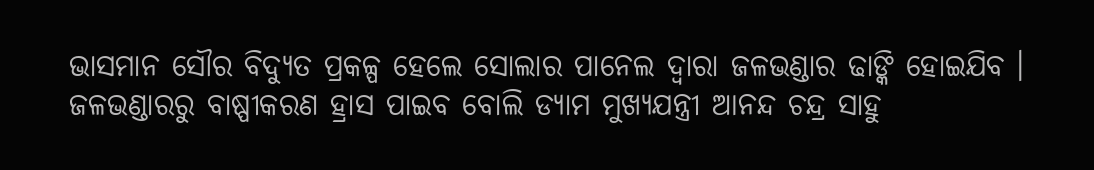ଭାସମାନ ସୌର ବିଦ୍ୟୁତ ପ୍ରକଳ୍ପ ହେଲେ ସୋଲାର ପାନେଲ ଦ୍ୱାରା ଜଳଭଣ୍ଡାର ଢାଙ୍କି ହୋଇଯିବ । ଜଳଭଣ୍ଡାରରୁ ବାଷ୍ପୀକରଣ ହ୍ରାସ ପାଇବ ବୋଲି ଡ୍ୟାମ ମୁଖ୍ୟଯନ୍ତ୍ରୀ ଆନନ୍ଦ ଚନ୍ଦ୍ର ସାହୁ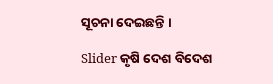ସୂଚନା ଦେଇଛନ୍ତି ।

Slider କୃଷି ଦେଶ ବିଦେଶ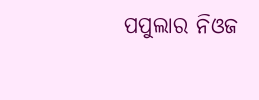ପପୁଲାର ନିଓଜ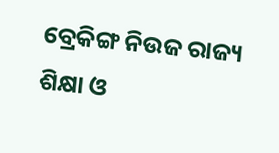ବ୍ରେକିଙ୍ଗ ନିଉଜ ରାଜ୍ୟ ଶିକ୍ଷା ଓ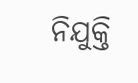ନିଯୁକ୍ତି